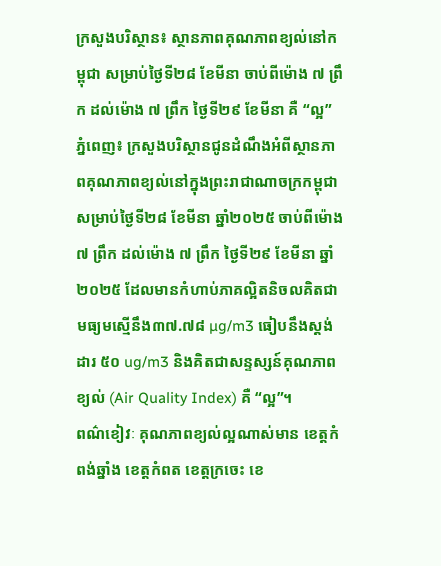ក្រសួងបរិស្ថាន៖ ស្ថានភាពគុណភាពខ្យល់នៅកម្ពុជា សម្រាប់ថ្ងៃទី២៨ ខែមីនា ចាប់ពីម៉ោង ៧ ព្រឹក ដល់ម៉ោង ៧ ព្រឹក ថ្ងៃទី២៩ ខែមីនា គឺ “ល្អ”
ភ្នំពេញ៖ ក្រសួងបរិស្ថានជូនដំណឹងអំពីស្ថានភាពគុណភាពខ្យល់នៅក្នុងព្រះរាជាណាចក្រកម្ពុជា សម្រាប់ថ្ងៃទី២៨ ខែមីនា ឆ្នាំ២០២៥ ចាប់ពីម៉ោង ៧ ព្រឹក ដល់ម៉ោង ៧ ព្រឹក ថ្ងៃទី២៩ ខែមីនា ឆ្នាំ២០២៥ ដែលមានកំហាប់ភាគល្អិតនិចលគិតជាមធ្យមស្មើនឹង៣៧.៧៨ µg/m3 ធៀបនឹងស្តង់ដារ ៥០ ug/m3 និងគិតជាសន្ទស្សន៍គុណភាពខ្យល់ (Air Quality Index) គឺ “ល្អ”។
ពណ៌ខៀវៈ គុណភាពខ្យល់ល្អណាស់មាន ខេត្តកំពង់ឆ្នាំង ខេត្តកំពត ខេត្តក្រចេះ ខេ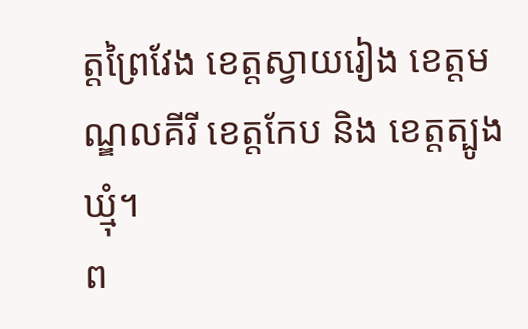ត្តព្រៃវែង ខេត្តស្វាយរៀង ខេត្តមណ្ឌលគីរី ខេត្តកែប និង ខេត្តត្បូងឃ្មុំ។
ព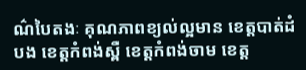ណ៌បៃតងៈ គុណភាពខ្យល់ល្អមាន ខេត្តបាត់ដំបង ខេត្តកំពង់ស្ពឺ ខេត្តកំពង់ចាម ខេត្ត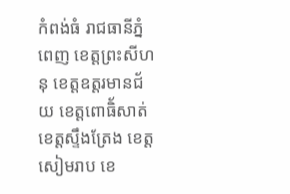កំពង់ធំ រាជធានីភ្នំពេញ ខេត្តព្រះសីហនុ ខេត្តឧត្តរមានជ័យ ខេត្តពោធិ័សាត់ ខេត្តស្ទឹងត្រែង ខេត្តសៀមរាប ខេ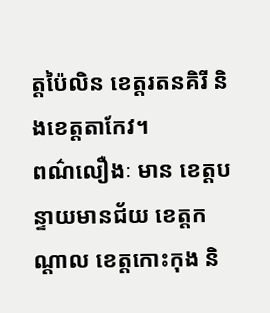ត្តប៉ៃលិន ខេត្តរតនគិរី និងខេត្តតាកែវ។
ពណ៌លឿងៈ មាន ខេត្តបន្ទាយមានជ័យ ខេត្តកណ្តាល ខេត្តកោះកុង និ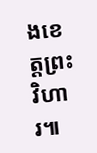ងខេត្តព្រះវិហារ៕